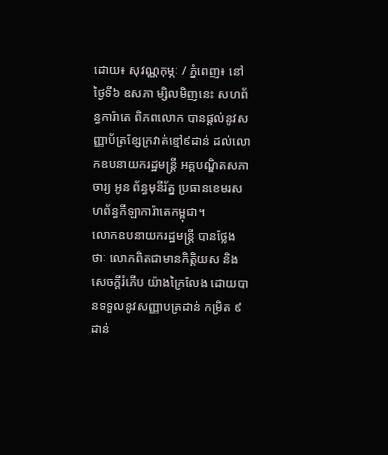ដោយ៖ សុវណ្ណកុម្ភៈ / ភ្នំពេញ៖ នៅថ្ងៃទី៦ ឧសភា ម្សិលមិញនេះ សហព័ន្ធការ៉ាតេ ពិភពលោក បានផ្ដល់នូវសញ្ញាប័ត្រខ្សែក្រវាត់ខ្មៅ៩ដាន់ ដល់លោកឧបនាយករដ្ឋមន្ត្រី អគ្គបណ្ឌិតសភាចារ្យ អូន ព័ន្ធមុនីរ័ត្ន ប្រធានខេមរសហព័ន្ធកីឡាការ៉ាតេកម្ពុជា។
លោកឧបនាយករដ្ឋមន្រ្តី បានថ្លែងថាៈ លោកពិតជាមានកិត្តិយស និងសេចក្តីរំភើប យ៉ាងក្រៃលែង ដោយបានទទួលនូវសញ្ញាបត្រដាន់ កម្រិត ៩ ដាន់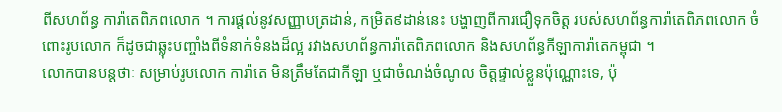ពីសហព័ន្ធ ការ៉ាតេពិភពលោក ។ ការផ្តល់នូវសញ្ញាបត្រដាន់, កម្រិត៩ដាន់នេះ បង្ហាញពីការជឿទុកចិត្ត របស់សហព័ន្ធការ៉ាតេពិភពលោក ចំពោះរូបលោក ក៏ដូចជាឆ្លុះបញ្ចាំងពីទំនាក់ទំនងដ៏ល្អ រវាងសហព័ន្ធការ៉ាតេពិភពលោក និងសហព័ន្ធកីឡាការ៉ាតេកម្ពុជា ។
លោកបានបន្តថាៈ សម្រាប់រូបលោក ការ៉ាតេ មិនត្រឹមតែជាកីឡា ឬជាចំណង់ចំណូល ចិត្តផ្ទាល់ខ្លួនប៉ុណ្ណោះទេ, ប៉ុ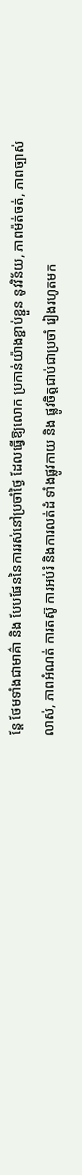ន្តែ ថែមទាំងជាមាគ៌ា និង បែបផែននៃការរស់នៅប្រចាំថ្ងៃ ដែលធ្វើឱ្យលោក ប្រកាន់យ៉ាងខ្ជាប់ខ្ជួន នូវវិន័យ, ភាពម៉ត់ចត់, ភាពច្បាស់លាស់, ភាពអំណត់ ការតស៊ូ ការអប់រំ និងការលត់ដំ ទាំងផ្លូវកាយ និង ផ្លូវចិត្តជាប់ជាប្រចាំ រៀងរហូតមក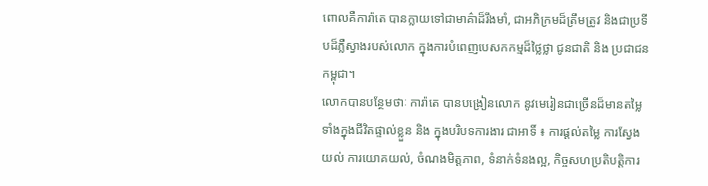ពោលគឺការ៉ាតេ បានក្លាយទៅជាមាគ៌ាដ៏រឹងមាំ, ជាអភិក្រមដ៏ត្រឹមត្រូវ និងជាប្រទីបដ៏ភ្លឺស្វាងរបស់លោក ក្នុងការបំពេញបេសកកម្មដ៏ថ្លៃថ្លា ជូនជាតិ និង ប្រជាជនកម្ពុជា។
លោកបានបន្ថែមថាៈ ការ៉ាតេ បានបង្រៀនលោក នូវមេរៀនជាច្រើនដ៏មានតម្លៃ ទាំងក្នុងជីវិតផ្ទាល់ខ្លួន និង ក្នុងបរិបទការងារ ជាអាទិ៍ ៖ ការផ្តល់តម្លៃ ការស្វែងយល់ ការយោគយល់, ចំណងមិត្តភាព, ទំនាក់ទំនងល្អ, កិច្ចសហប្រតិបត្តិការ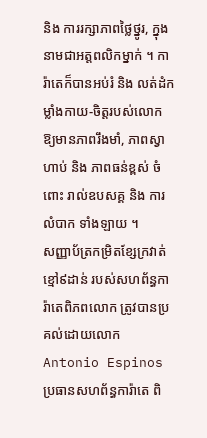និង ការរក្សាភាពថ្លៃថ្នូរ, ក្នុងនាមជាអត្តពលិកម្នាក់ ។ ការ៉ាតេក៏បានអប់រំ និង លត់ដំកម្លាំងកាយ-ចិត្តរបស់លោក ឱ្យមានភាពរឹងមាំ, ភាពស្វាហាប់ និង ភាពធន់ខ្ពស់ ចំពោះ រាល់ឧបសគ្គ និង ការលំបាក ទាំងឡាយ ។
សញ្ញាប័ត្រកម្រិតខ្សែក្រវាត់ខ្មៅ៩ដាន់ របស់សហព័ន្ធការ៉ាតេពិភពលោក ត្រូវបានប្រគល់ដោយលោក Antonio Espinos ប្រធានសហព័ន្ធការ៉ាតេ ពិ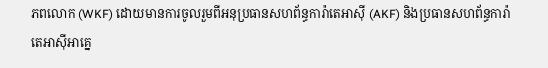ភពលោក (WKF) ដោយមានការចូលរួមពីអនុប្រធានសហព័ន្ធការ៉ាតេអាស៊ី (AKF) និងប្រធានសហព័ន្ធការ៉ាតេអាស៊ីអាគ្នេ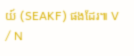យ៍ (SEAKF) ផងដែរ៕ V / N